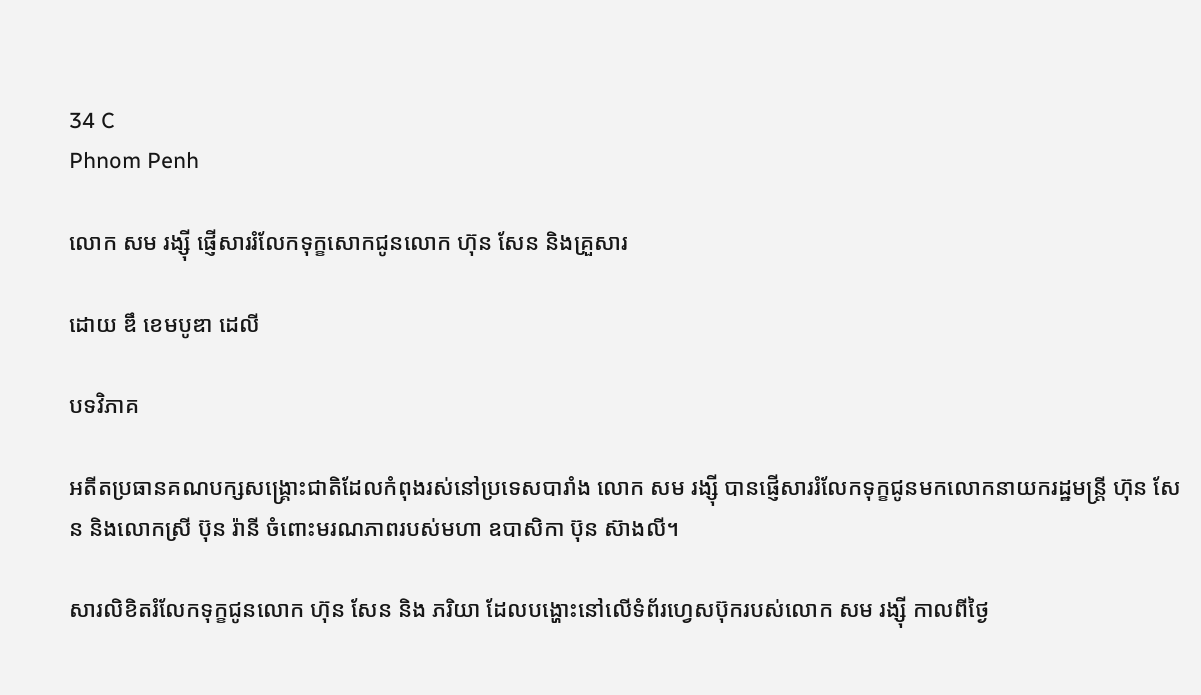34 C
Phnom Penh

លោក សម រង្ស៊ី ផ្ញើសាររំលែកទុក្ខសោកជូនលោក ហ៊ុន សែន និងគ្រួសារ

ដោយ ឌឹ ខេមបូឌា ដេលី

បទវិភាគ

អតីតប្រធានគណបក្សសង្រ្គោះជាតិដែលកំពុងរស់នៅប្រទេសបារាំង លោក សម រង្ស៊ី បានផ្ញើសាររំលែកទុក្ខជូនមកលោកនាយករដ្ឋមន្រ្តី ហ៊ុន សែន និងលោកស្រី ប៊ុន រ៉ានី ចំពោះមរណភាពរបស់មហា ឧបាសិកា ប៊ុន ស៊ាងលី។

សារលិខិតរំលែកទុក្ខជូនលោក ហ៊ុន សែន និង ភរិយា ដែលបង្ហោះនៅលើទំព័រហ្វេសប៊ុករបស់លោក សម រង្ស៊ី កាលពីថ្ងៃ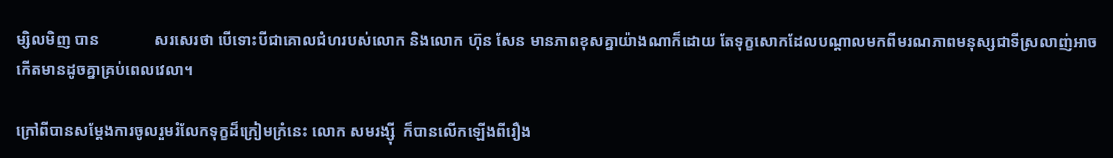ម្សិលមិញ បាន              សរសេរថា បើទោះបីជាគោលជំហរបស់លោក និងលោក ហ៊ុន សែន មានភាពខុសគ្នាយ៉ាងណាក៏ដោយ តែទុក្ខសោកដែលបណ្តាលមកពីមរណភាពមនុស្សជាទីស្រលាញ់អាចកើតមានដូចគ្នាគ្រប់ពេលវេលា។

ក្រៅពីបានសម្តែងការចូលរួមរំលែកទុក្ខដ៏ក្រៀមក្រំនេះ លោក សមរង្ស៊ី  ក៏បានលើកឡើងពីរឿង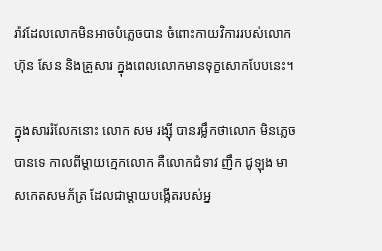រ៉ាវដែលលោកមិនអាចបំភ្លេចបាន ចំពោះកាយវិការរបស់លោក ហ៊ុន សែន និងគ្រួសារ ក្នុងពេលលោកមានទុក្ខសោកបែបនេះ។

ក្នុងសាររំលែកនោះ លោក សម រង្ស៊ី បានរម្លឹកថាលោក មិនភ្លេចបានទេ កាលពីម្តាយក្មេកលោក គឺលោកជំទាវ ញឹក ជូឡុង មាសកេតសមភ័ត្រ ដែលជាម្តាយបង្កើតរបស់អ្ន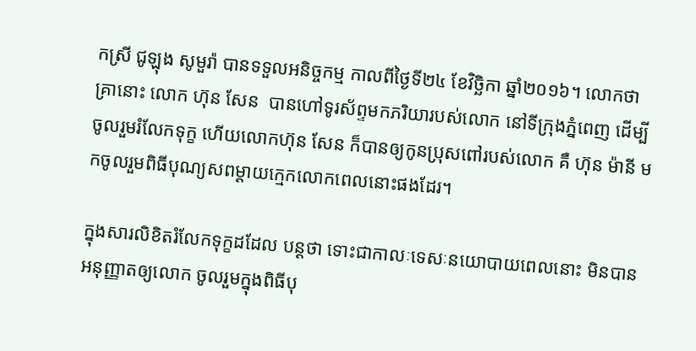កស្រី ជូឡុង សូមួរ៉ា បានទទួលអនិច្ចកម្ម កាលពីថ្ងៃទី២៤ ខែវិច្ឆិកា ឆ្នាំ២០១៦។ លោកថា គ្រានោះ លោក ហ៊ុន សែន  បានហៅទូរស័ព្ទមកភរិយារបស់លោក នៅទីក្រុងភ្នំពេញ ដើម្បីចូលរួមរំលែកទុក្ខ ហើយលោកហ៊ុន សែន ក៏បានឲ្យកូនប្រុសពៅរបស់លោក គឺ ហ៊ុន ម៉ានី មកចូលរួមពិធីបុណ្យសពម្តាយក្មេកលោកពេលនោះផងដែរ។

ក្នុងសារលិខិតរំលែកទុក្ខដដែល បន្តថា ទោះជាកាលៈទេសៈនយោបាយពេលនោះ មិនបានអនុញ្ញាតឲ្យលោក ចូលរួមក្នុងពិធីបុ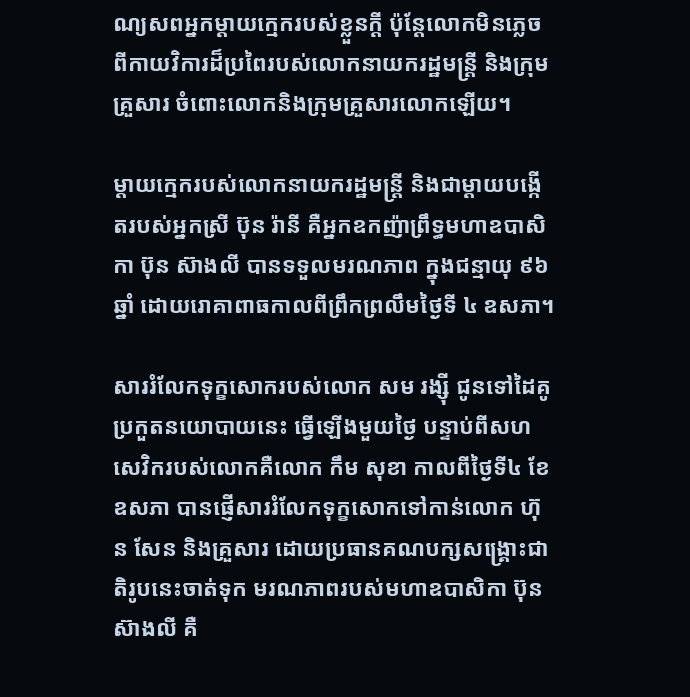ណ្យសពអ្នកម្តាយក្មេករបស់ខ្លួនក្តី ប៉ុន្តែលោកមិនភ្លេចពីកាយវិការដ៏ប្រពៃរបស់លោកនាយករដ្ឋមន្ត្រី និងក្រុមគ្រួសារ ចំពោះលោកនិងក្រុមគ្រួសារលោកឡើយ។

ម្ដាយក្មេករបស់លោកនាយករដ្ឋមន្ត្រី និងជាម្ដាយបង្កើតរបស់អ្នកស្រី ប៊ុន រ៉ានី គឺអ្នកឧកញ៉ាព្រឹទ្ធមហាឧបាសិកា ប៊ុន ស៊ាងលី បានទទួលមរណភាព ក្នុងជន្មាយុ ៩៦ឆ្នាំ ដោយរោគាពាធកាលពីព្រឹកព្រលឹមថ្ងៃទី ៤ ឧសភា។

សាររំលែកទុក្ខសោករបស់លោក សម រង្ស៊ី ជូនទៅដៃគូប្រកួតនយោបាយនេះ ធ្វើឡើងមួយថ្ងៃ បន្ទាប់ពីសហសេវិករបស់លោកគឺលោក កឹម សុខា កាលពីថ្ងៃទី៤ ខែឧសភា បានផ្ញើសាររំលែកទុក្ខសោកទៅកាន់លោក ហ៊ុន សែន និងគ្រួសារ ដោយប្រធានគណបក្សសង្គ្រោះជាតិរូបនេះចាត់ទុក មរណភាពរបស់មហាឧបាសិកា ប៊ុន ស៊ាងលី គឺ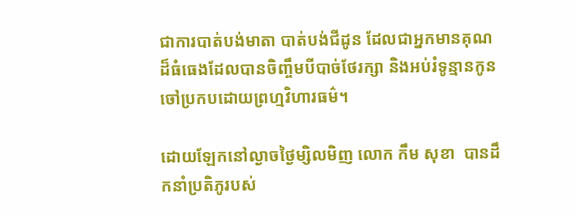ជាការបាត់បង់មាតា បាត់បង់ជីដូន ដែលជាអ្នកមានគុណដ៏ធំធេងដែលបានចិញ្ចឹមបីបាច់ថែរក្សា និងអប់រំទូន្មានកូនចៅប្រកបដោយព្រហ្មវិហារធម៌។

ដោយឡែកនៅល្ងាចថ្ងៃម្សិលមិញ លោក កឹម សុខា  បានដឹកនាំប្រតិភូរបស់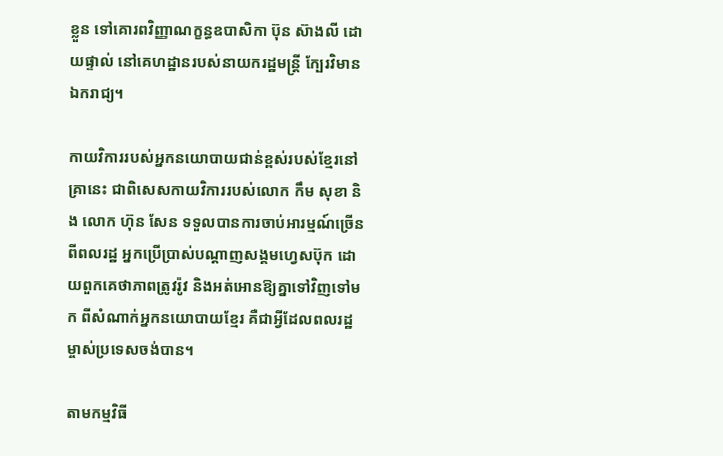ខ្លួន ទៅគោរពវិញ្ញាណក្ខន្ធឧបាសិកា ប៊ុន ស៊ាងលី ដោយផ្ទាល់ នៅគេហដ្ឋានរបស់នាយករដ្ឋមន្រ្តី ក្បែរវិមានឯករាជ្យ។

កាយវិការរបស់អ្នកនយោបាយជាន់ខ្ពស់របស់ខ្មែរនៅគ្រានេះ ជាពិសេសកាយវិការរបស់លោក កឹម សុខា និង លោក ហ៊ុន សែន ទទួលបានការចាប់អារម្មណ៍ច្រើនពីពលរដ្ឋ អ្នកប្រើប្រាស់បណ្តាញសង្គមហ្វេសប៊ុក ដោយពួកគេថាភាពត្រូវរ៉ូវ និងអត់អោនឱ្យគ្នាទៅវិញទៅមក ពីសំណាក់អ្នកនយោបាយខ្មែរ គឺជាអ្វីដែលពលរដ្ឋម្ចាស់ប្រទេសចង់បាន។

តាមកម្មវិធី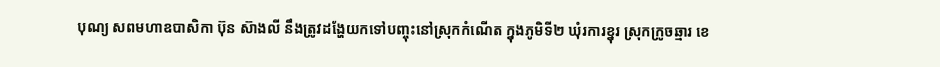បុណ្យ សពមហាឧបាសិកា ប៊ុន ស៊ាងលី នឹងត្រូវដង្ហែយកទៅបញ្ចុះនៅស្រុកកំណើត ក្នុងភូមិទី២ ឃុំរការខ្នុរ ស្រុកក្រូចឆ្មារ ខេ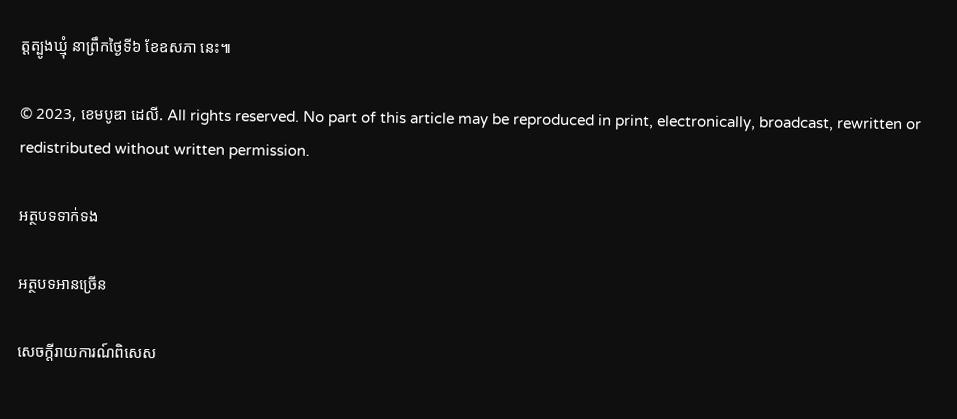ត្តត្បូងឃ្មុំ នាព្រឹកថ្ងៃទី៦ ខែឧសភា នេះ៕

© 2023, ខេមបូឌា ដេលី. All rights reserved. No part of this article may be reproduced in print, electronically, broadcast, rewritten or redistributed without written permission.

អត្ថបទទាក់ទង

អត្ថបទអានច្រើន

សេចក្ដីរាយការណ៍ពិសេស